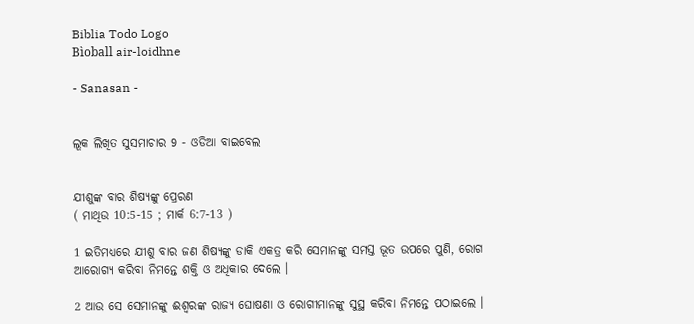Biblia Todo Logo
Bìoball air-loidhne

- Sanasan -


ଲୂକ ଲିଖିତ ସୁସମାଚାର 9 - ଓଡିଆ ବାଇବେଲ


ଯୀଶୁଙ୍କ ବାର ଶିଷ୍ୟଙ୍କୁ ପ୍ରେରଣ
( ମାଥିଉ 10:5-15 ; ମାର୍କ 6:7-13 )

1 ଇତିମଧ୍ୟରେ ଯୀଶୁ ବାର ଜଣ ଶିଷ୍ୟଙ୍କୁ ଡାକି ଏକତ୍ର କରି ସେମାନଙ୍କୁ ସମସ୍ତ ଭୂତ ଉପରେ ପୁଣି, ରୋଗ ଆରୋଗ୍ୟ କରିବା ନିମନ୍ତେ ଶକ୍ତି ଓ ଅଧିକାର ଦେଲେ ।

2 ଆଉ ସେ ସେମାନଙ୍କୁ ଈଶ୍ୱରଙ୍କ ରାଜ୍ୟ ଘୋଷଣା ଓ ରୋଗୀମାନଙ୍କୁ ସୁସ୍ଥ କରିବା ନିମନ୍ତେ ପଠାଇଲେ ।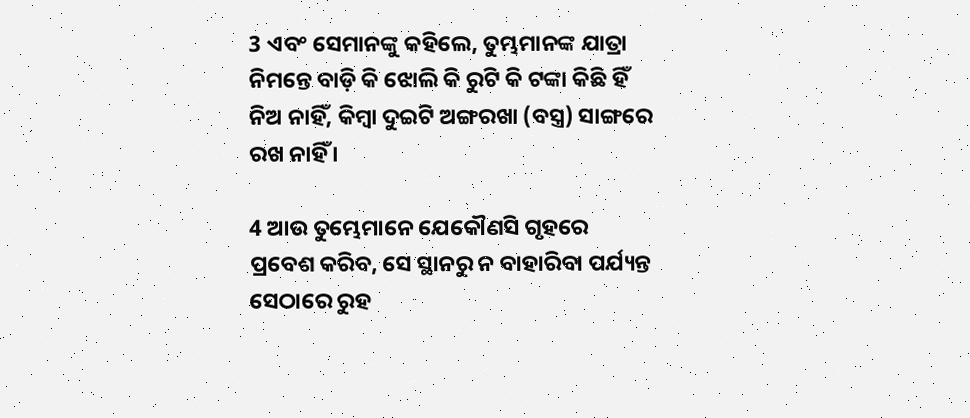3 ଏବଂ ସେମାନଙ୍କୁ କହିଲେ, ତୁମ୍ଭମାନଙ୍କ ଯାତ୍ରା ନିମନ୍ତେ ବାଡ଼ି କି ଝୋଲି କି ରୁଟି କି ଟଙ୍କା କିଛି ହିଁ ନିଅ ନାହିଁ, କିମ୍ବା ଦୁଇଟି ଅଙ୍ଗରଖା (ବସ୍ତ୍ର) ସାଙ୍ଗରେ ରଖ ନାହିଁ ।

4 ଆଉ ତୁମ୍ଭେମାନେ ଯେକୌଣସି ଗୃହରେ ପ୍ରବେଶ କରିବ, ସେ ସ୍ଥାନରୁ ନ ବାହାରିବା ପର୍ଯ୍ୟନ୍ତ ସେଠାରେ ରୁହ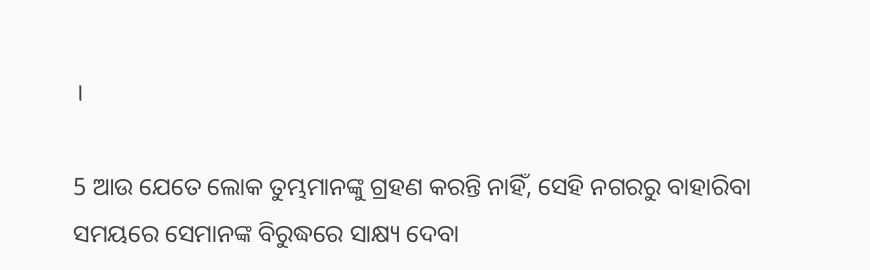।

5 ଆଉ ଯେତେ ଲୋକ ତୁମ୍ଭମାନଙ୍କୁ ଗ୍ରହଣ କରନ୍ତି ନାହିଁ, ସେହି ନଗରରୁ ବାହାରିବା ସମୟରେ ସେମାନଙ୍କ ବିରୁଦ୍ଧରେ ସାକ୍ଷ୍ୟ ଦେବା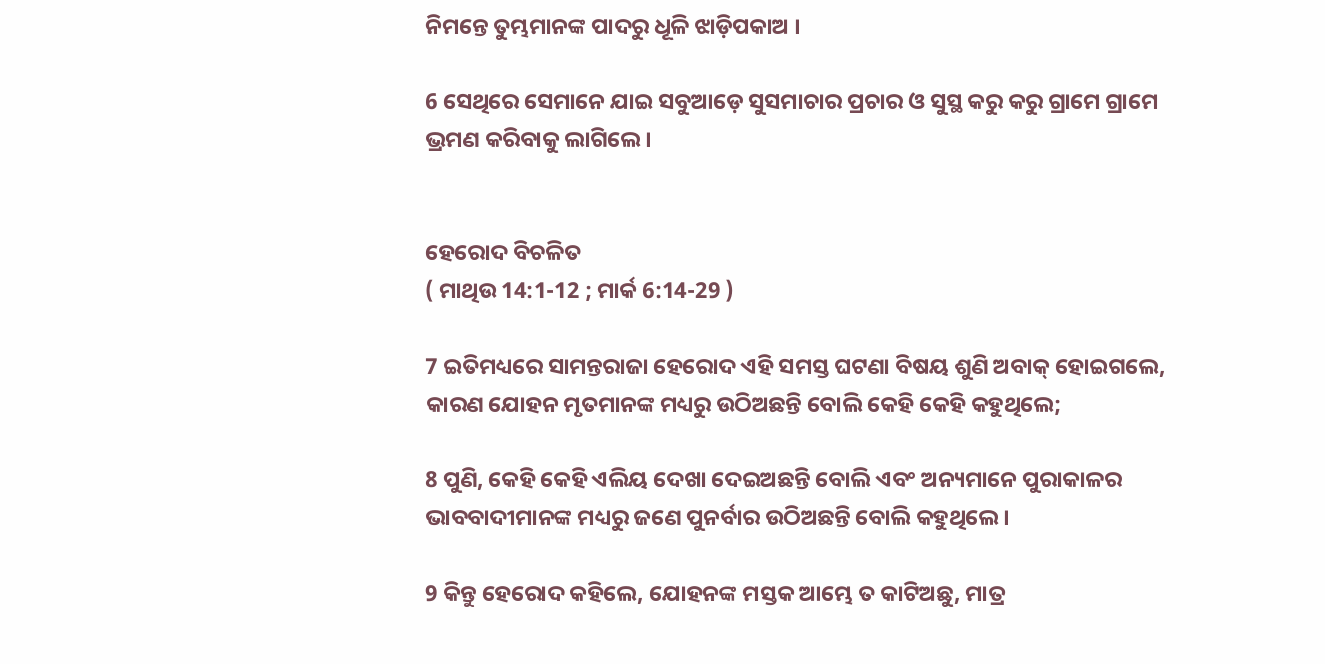ନିମନ୍ତେ ତୁମ୍ଭମାନଙ୍କ ପାଦରୁ ଧୂଳି ଝାଡ଼ିପକାଅ ।

6 ସେଥିରେ ସେମାନେ ଯାଇ ସବୁଆଡ଼େ ସୁସମାଚାର ପ୍ରଚାର ଓ ସୁସ୍ଥ କରୁ କରୁ ଗ୍ରାମେ ଗ୍ରାମେ ଭ୍ରମଣ କରିବାକୁ ଲାଗିଲେ ।


ହେରୋଦ ବିଚଳିତ
( ମାଥିଉ 14:1-12 ; ମାର୍କ 6:14-29 )

7 ଇତିମଧ୍ୟରେ ସାମନ୍ତରାଜା ହେରୋଦ ଏହି ସମସ୍ତ ଘଟଣା ବିଷୟ ଶୁଣି ଅବାକ୍ ହୋଇଗଲେ, କାରଣ ଯୋହନ ମୃତମାନଙ୍କ ମଧ୍ୟରୁ ଉଠିଅଛନ୍ତି ବୋଲି କେହି କେହି କହୁଥିଲେ;

8 ପୁଣି, କେହି କେହି ଏଲିୟ ଦେଖା ଦେଇଅଛନ୍ତି ବୋଲି ଏବଂ ଅନ୍ୟମାନେ ପୁରାକାଳର ଭାବବାଦୀମାନଙ୍କ ମଧ୍ୟରୁ ଜଣେ ପୁନର୍ବାର ଉଠିଅଛନ୍ତି ବୋଲି କହୁଥିଲେ ।

9 କିନ୍ତୁ ହେରୋଦ କହିଲେ, ଯୋହନଙ୍କ ମସ୍ତକ ଆମ୍ଭେ ତ କାଟିଅଛୁ, ମାତ୍ର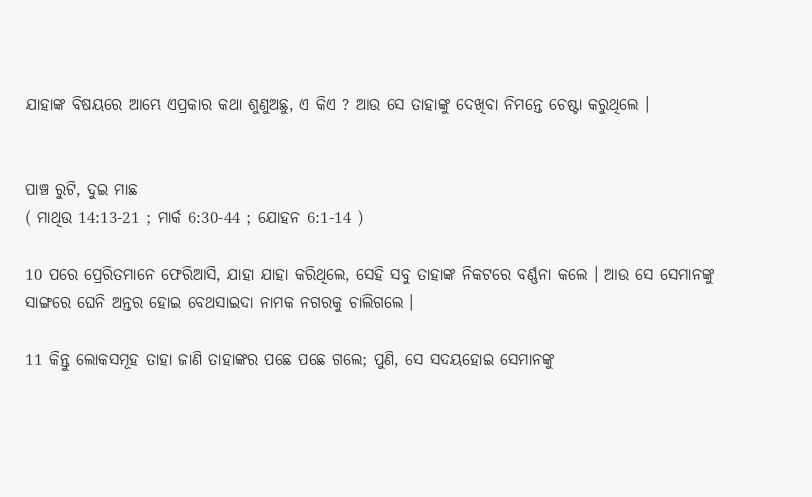ଯାହାଙ୍କ ବିଷୟରେ ଆମ୍ଭେ ଏପ୍ରକାର କଥା ଶୁଣୁଅଛୁ, ଏ କିଏ ? ଆଉ ସେ ତାହାଙ୍କୁ ଦେଖିବା ନିମନ୍ତେ ଚେଷ୍ଟା କରୁଥିଲେ ।


ପାଞ୍ଚ ରୁଟି, ଦୁଇ ମାଛ
( ମାଥିଉ 14:13-21 ; ମାର୍କ 6:30-44 ; ଯୋହନ 6:1-14 )

10 ପରେ ପ୍ରେରିତମାନେ ଫେରିଆସି, ଯାହା ଯାହା କରିଥିଲେ, ସେହି ସବୁ ତାହାଙ୍କ ନିକଟରେ ବର୍ଣ୍ଣନା କଲେ । ଆଉ ସେ ସେମାନଙ୍କୁ ସାଙ୍ଗରେ ଘେନି ଅନ୍ତର ହୋଇ ବେଥସାଇଦା ନାମକ ନଗରକୁ ଚାଲିଗଲେ ।

11 କିନ୍ତୁ ଲୋକସମୂହ ତାହା ଜାଣି ତାହାଙ୍କର ପଛେ ପଛେ ଗଲେ; ପୁଣି, ସେ ସଦୟହୋଇ ସେମାନଙ୍କୁ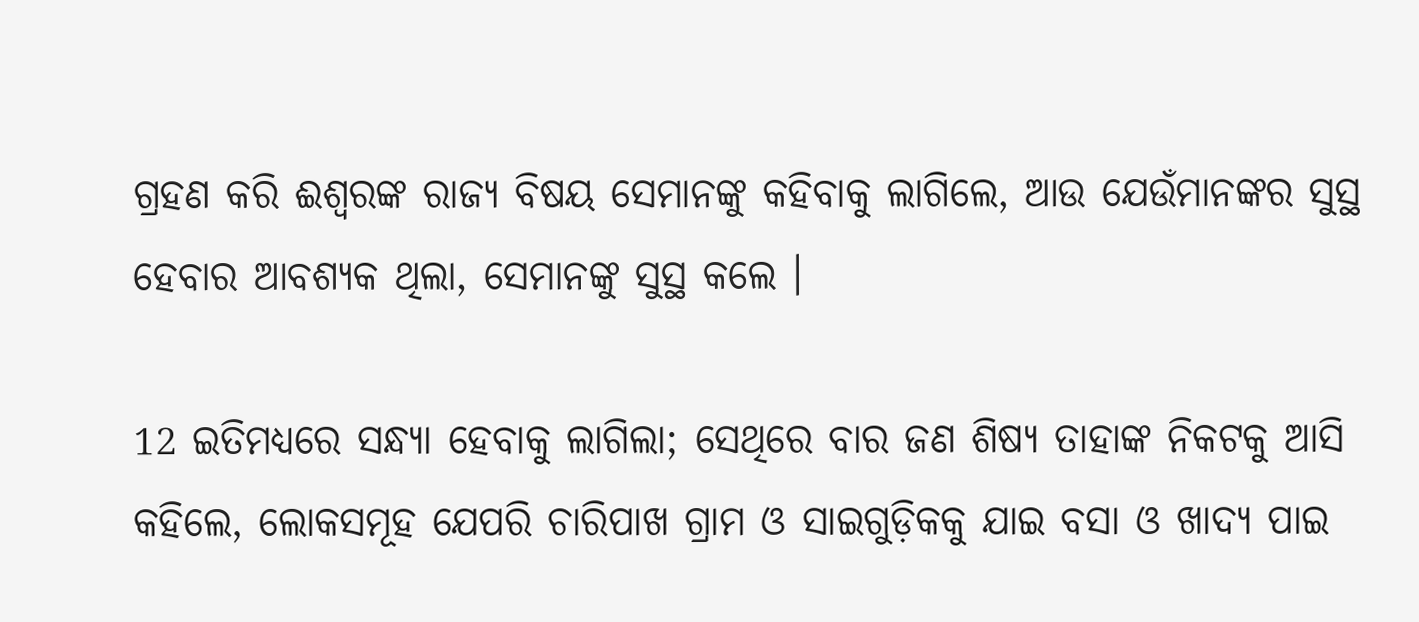ଗ୍ରହଣ କରି ଈଶ୍ୱରଙ୍କ ରାଜ୍ୟ ବିଷୟ ସେମାନଙ୍କୁ କହିବାକୁ ଲାଗିଲେ, ଆଉ ଯେଉଁମାନଙ୍କର ସୁସ୍ଥ ହେବାର ଆବଶ୍ୟକ ଥିଲା, ସେମାନଙ୍କୁ ସୁସ୍ଥ କଲେ ।

12 ଇତିମଧ୍ୟରେ ସନ୍ଧ୍ୟା ହେବାକୁ ଲାଗିଲା; ସେଥିରେ ବାର ଜଣ ଶିଷ୍ୟ ତାହାଙ୍କ ନିକଟକୁ ଆସି କହିଲେ, ଲୋକସମୂହ ଯେପରି ଚାରିପାଖ ଗ୍ରାମ ଓ ସାଇଗୁଡ଼ିକକୁ ଯାଇ ବସା ଓ ଖାଦ୍ୟ ପାଇ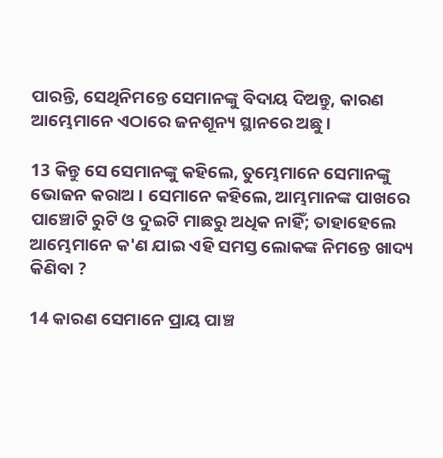ପାରନ୍ତି, ସେଥିନିମନ୍ତେ ସେମାନଙ୍କୁ ବିଦାୟ ଦିଅନ୍ତୁ, କାରଣ ଆମ୍ଭେମାନେ ଏଠାରେ ଜନଶୂନ୍ୟ ସ୍ଥାନରେ ଅଛୁ ।

13 କିନ୍ତୁ ସେ ସେମାନଙ୍କୁ କହିଲେ, ତୁମ୍ଭେମାନେ ସେମାନଙ୍କୁ ଭୋଜନ କରାଅ । ସେମାନେ କହିଲେ, ଆମ୍ଭମାନଙ୍କ ପାଖରେ ପାଞ୍ଚୋଟି ରୁଟି ଓ ଦୁଇଟି ମାଛରୁ ଅଧିକ ନାହିଁ; ତାହାହେଲେ ଆମ୍ଭେମାନେ କ'ଣ ଯାଇ ଏହି ସମସ୍ତ ଲୋକଙ୍କ ନିମନ୍ତେ ଖାଦ୍ୟ କିଣିବା ?

14 କାରଣ ସେମାନେ ପ୍ରାୟ ପାଞ୍ଚ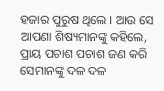ହଜାର ପୁରୁଷ ଥିଲେ । ଆଉ ସେ ଆପଣା ଶିଷ୍ୟମାନଙ୍କୁ କହିଲେ, ପ୍ରାୟ ପଚାଶ ପଚାଶ ଜଣ କରି ସେମାନଙ୍କୁ ଦଳ ଦଳ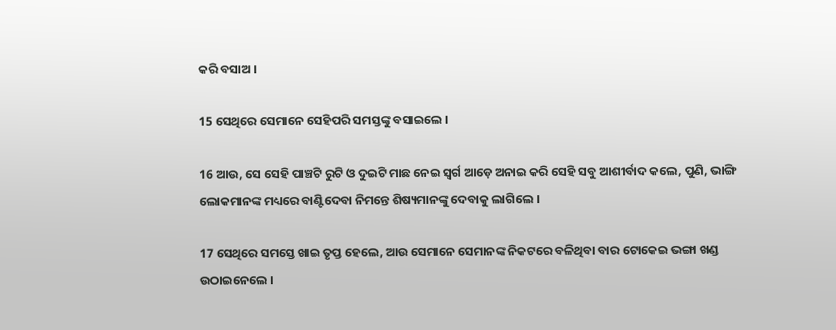କରି ବସାଅ ।

15 ସେଥିରେ ସେମାନେ ସେହିପରି ସମସ୍ତଙ୍କୁ ବସାଇଲେ ।

16 ଆଉ, ସେ ସେହି ପାଞ୍ଚଟି ରୁଟି ଓ ଦୁଇଟି ମାଛ ନେଇ ସ୍ୱର୍ଗ ଆଡ଼େ ଅନାଇ କରି ସେହି ସବୁ ଆଶୀର୍ବାଦ କଲେ, ପୁଣି, ଭାଙ୍ଗି ଲୋକମାନଙ୍କ ମଧ୍ୟରେ ବାଣ୍ଟିଦେବା ନିମନ୍ତେ ଶିଷ୍ୟମାନଙ୍କୁ ଦେବାକୁ ଲାଗିଲେ ।

17 ସେଥିରେ ସମସ୍ତେ ଖାଇ ତୃପ୍ତ ହେଲେ, ଆଉ ସେମାନେ ସେମାନଙ୍କ ନିକଟରେ ବଳିଥିବା ବାର ଟୋକେଇ ଭଙ୍ଗା ଖଣ୍ଡ ଉଠାଇନେଲେ ।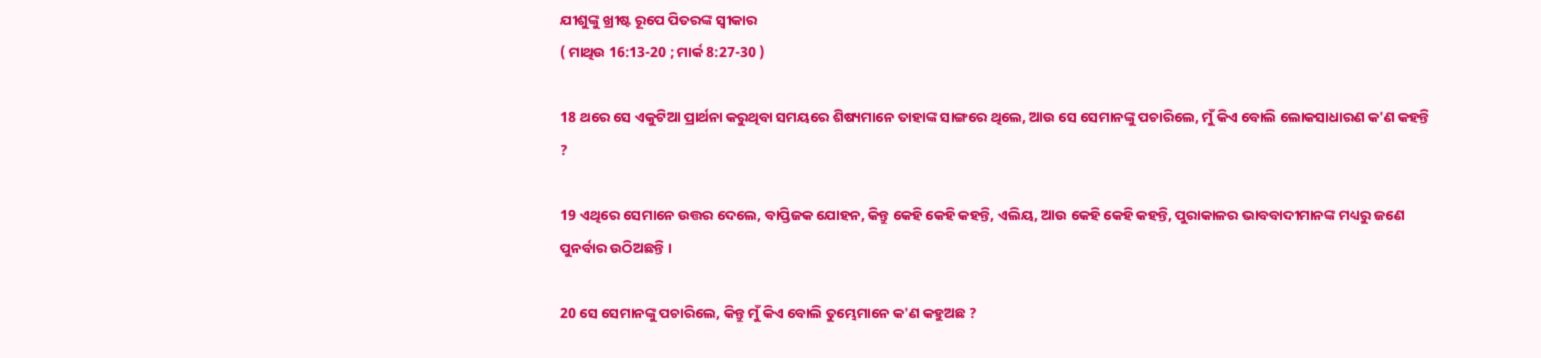ଯୀଶୁଙ୍କୁ ଖ୍ରୀଷ୍ଟ ରୂପେ ପିତରଙ୍କ ସ୍ୱୀକାର
( ମାଥିଉ 16:13-20 ; ମାର୍କ 8:27-30 )

18 ଥରେ ସେ ଏକୁଟିଆ ପ୍ରାର୍ଥନା କରୁଥିବା ସମୟରେ ଶିଷ୍ୟମାନେ ତାହାଙ୍କ ସାଙ୍ଗରେ ଥିଲେ, ଆଉ ସେ ସେମାନଙ୍କୁ ପଚାରିଲେ, ମୁଁ କିଏ ବୋଲି ଲୋକସାଧାରଣ କ'ଣ କହନ୍ତି ?

19 ଏଥିରେ ସେମାନେ ଉତ୍ତର ଦେଲେ, ବାପ୍ତିଜକ ଯୋହନ, କିନ୍ତୁ କେହି କେହି କହନ୍ତି, ଏଲିୟ, ଆଉ କେହି କେହି କହନ୍ତି, ପୁରାକାଳର ଭାବବାଦୀମାନଙ୍କ ମଧ୍ୟରୁ ଜଣେ ପୁନର୍ବାର ଉଠିଅଛନ୍ତି ।

20 ସେ ସେମାନଙ୍କୁ ପଚାରିଲେ, କିନ୍ତୁ ମୁଁ କିଏ ବୋଲି ତୁମ୍ଭେମାନେ କ'ଣ କହୁଅଛ ?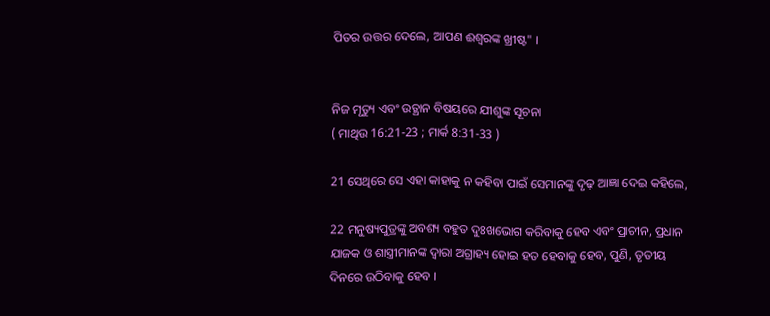ପିତର ଉତ୍ତର ଦେଲେ, ଆପଣ ଈଶ୍ୱରଙ୍କ ଖ୍ରୀଷ୍ଟ" ।


ନିଜ ମୃତ୍ୟୁ ଏବଂ ଉତ୍ଥାନ ବିଷୟରେ ଯୀଶୁଙ୍କ ସୂଚନା
( ମାଥିଉ 16:21-23 ; ମାର୍କ 8:31-33 )

21 ସେଥିରେ ସେ ଏହା କାହାକୁ ନ କହିବା ପାଇଁ ସେମାନଙ୍କୁ ଦୃଢ଼ ଆଜ୍ଞା ଦେଇ କହିଲେ,

22 ମନୁଷ୍ୟପୁତ୍ରଙ୍କୁ ଅବଶ୍ୟ ବହୁତ ଦୁଃଖଭୋଗ କରିବାକୁ ହେବ ଏବଂ ପ୍ରାଚୀନ, ପ୍ରଧାନ ଯାଜକ ଓ ଶାସ୍ତ୍ରୀମାନଙ୍କ ଦ୍ୱାରା ଅଗ୍ରାହ୍ୟ ହୋଇ ହତ ହେବାକୁ ହେବ, ପୁଣି, ତୃତୀୟ ଦିନରେ ଉଠିବାକୁ ହେବ ।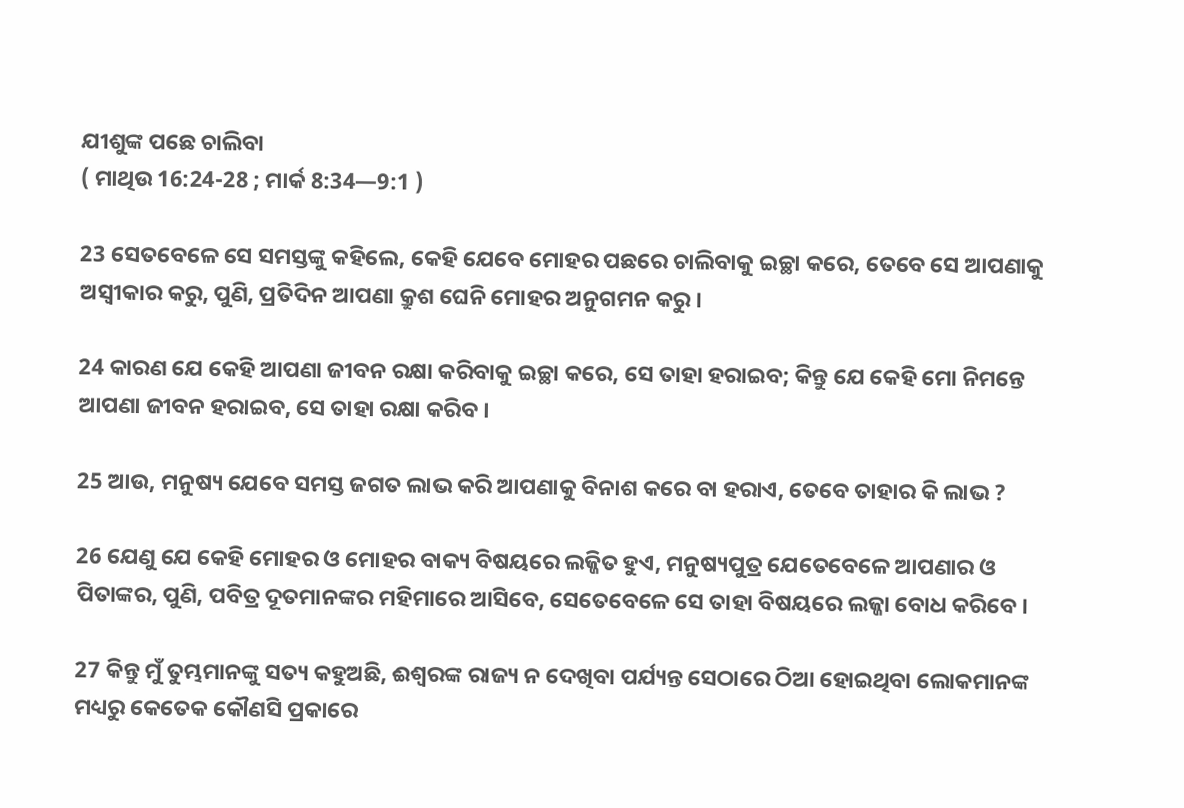ଯୀଶୁଙ୍କ ପଛେ ଚାଲିବା
( ମାଥିଉ 16:24-28 ; ମାର୍କ 8:34—9:1 )

23 ସେତବେଳେ ସେ ସମସ୍ତଙ୍କୁ କହିଲେ, କେହି ଯେବେ ମୋହର ପଛରେ ଚାଲିବାକୁ ଇଚ୍ଛା କରେ, ତେବେ ସେ ଆପଣାକୁ ଅସ୍ୱୀକାର କରୁ, ପୁଣି, ପ୍ରତିଦିନ ଆପଣା କ୍ରୁଶ ଘେନି ମୋହର ଅନୁଗମନ କରୁ ।

24 କାରଣ ଯେ କେହି ଆପଣା ଜୀବନ ରକ୍ଷା କରିବାକୁ ଇଚ୍ଛା କରେ, ସେ ତାହା ହରାଇବ; କିନ୍ତୁ ଯେ କେହି ମୋ ନିମନ୍ତେ ଆପଣା ଜୀବନ ହରାଇବ, ସେ ତାହା ରକ୍ଷା କରିବ ।

25 ଆଉ, ମନୁଷ୍ୟ ଯେବେ ସମସ୍ତ ଜଗତ ଲାଭ କରି ଆପଣାକୁ ବିନାଶ କରେ ବା ହରାଏ, ତେବେ ତାହାର କି ଲାଭ ?

26 ଯେଣୁ ଯେ କେହି ମୋହର ଓ ମୋହର ବାକ୍ୟ ବିଷୟରେ ଲଜ୍ଜିତ ହୁଏ, ମନୁଷ୍ୟପୁତ୍ର ଯେତେବେଳେ ଆପଣାର ଓ ପିତାଙ୍କର, ପୁଣି, ପବିତ୍ର ଦୂତମାନଙ୍କର ମହିମାରେ ଆସିବେ, ସେତେବେଳେ ସେ ତାହା ବିଷୟରେ ଲଜ୍ଜା ବୋଧ କରିବେ ।

27 କିନ୍ତୁ ମୁଁ ତୁମ୍ଭମାନଙ୍କୁ ସତ୍ୟ କହୁଅଛି, ଈଶ୍ୱରଙ୍କ ରାଜ୍ୟ ନ ଦେଖିବା ପର୍ଯ୍ୟନ୍ତ ସେଠାରେ ଠିଆ ହୋଇଥିବା ଲୋକମାନଙ୍କ ମଧ୍ୟରୁ କେତେକ କୌଣସି ପ୍ରକାରେ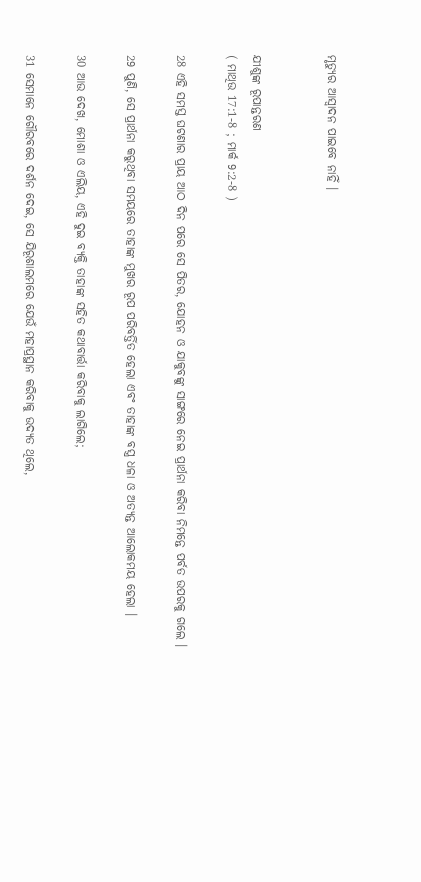ମୃତ୍ୟୁର ଆସ୍ୱାଦନ ପାଇବେ ନାହିଁ ।


ଯୀଶୁଙ୍କ ରୂପାନ୍ତରଣ
( ମାଥିଉ 17:1-8 ; ମାର୍କ 9:2-8 )

28 ଏହି ସମସ୍ତ ଘଟଣାର ପ୍ରାୟ ଆଠ ଦିନ ପରେ ସେ ପିତର, ଯୋହନ ଓ ଯାକୁବଙ୍କୁ ସାଙ୍ଗରେ ନେଇ ପ୍ରାର୍ଥନା କରିବା ନିମନ୍ତେ ପର୍ବତ ଉପରକୁ ଗଲେ ।

29 ପୁଣି, ସେ ପ୍ରାର୍ଥନା କରୁଥିବା ସମୟରେ ତାହାଙ୍କ ମୁଖର ରୂପ ପରିବର୍ତ୍ତିତ ହେଲା ଏବଂ ତାହାଙ୍କ ବସ୍ତ୍ର ଧଳା ଓ ଅତ୍ୟନ୍ତ ଆଲୋକମୟ ହେଲା ।

30 ଆଉ ଦେଖ, ମୋଶା ଓ ଏଲିୟ, ଏହି ଦୁଇ ବ୍ୟକ୍ତି ତାହାଙ୍କ ସହିତ କଥାବାର୍ତ୍ତା କରିବାକୁ ଲାଗିଲେ;

31 ସେମାନେ ଗୌରବରେ ଦର୍ଶନ ଦେଇ, ସେ ଯିରୂଶାଲମରେ ଯେଉଁ ମହାପ୍ରସ୍ଥାନ କରିବାକୁ ଉଦ୍ୟତ ଥିଲେ,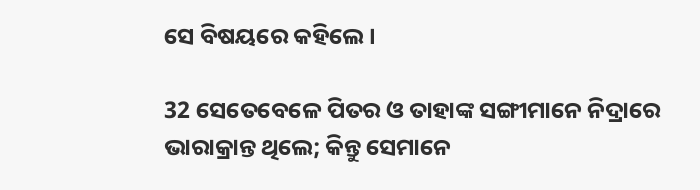ସେ ବିଷୟରେ କହିଲେ ।

32 ସେତେବେଳେ ପିତର ଓ ତାହାଙ୍କ ସଙ୍ଗୀମାନେ ନିଦ୍ରାରେ ଭାରାକ୍ରାନ୍ତ ଥିଲେ; କିନ୍ତୁ ସେମାନେ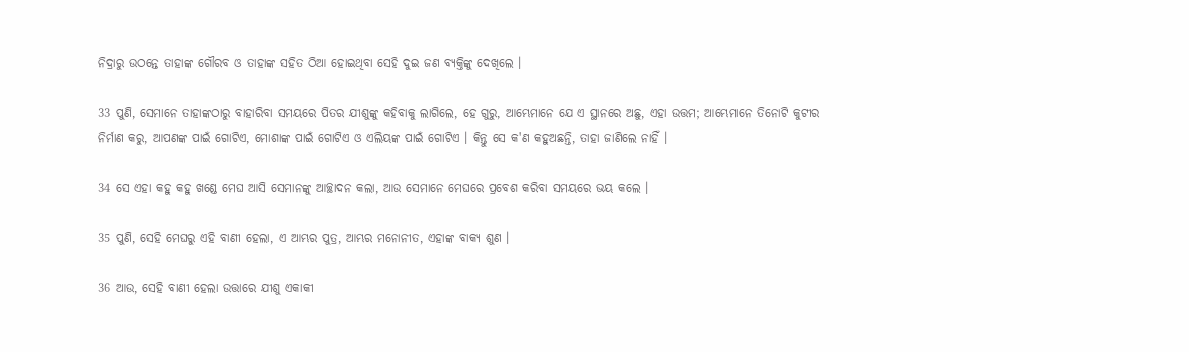ନିଦ୍ରାରୁ ଉଠନ୍ତେ ତାହାଙ୍କ ଗୌରବ ଓ ତାହାଙ୍କ ସହିତ ଠିଆ ହୋଇଥିବା ସେହି ଦୁଇ ଜଣ ବ୍ୟକ୍ତିଙ୍କୁ ଦେଖିଲେ ।

33 ପୁଣି, ସେମାନେ ତାହାଙ୍କଠାରୁ ବାହାରିବା ସମୟରେ ପିତର ଯୀଶୁଙ୍କୁ କହିବାକୁ ଲାଗିଲେ, ହେ ଗୁରୁ, ଆମ୍ଭେମାନେ ଯେ ଏ ସ୍ଥାନରେ ଅଛୁ, ଏହା ଉତ୍ତମ; ଆମ୍ଭେମାନେ ତିନୋଟି କୁଟୀର ନିର୍ମାଣ କରୁ, ଆପଣଙ୍କ ପାଇଁ ଗୋଟିଏ, ମୋଶାଙ୍କ ପାଇଁ ଗୋଟିଏ ଓ ଏଲିୟଙ୍କ ପାଇଁ ଗୋଟିଏ । କିନ୍ତୁ ସେ କ'ଣ କହୁଅଛନ୍ତି, ତାହା ଜାଣିଲେ ନାହିଁ ।

34 ସେ ଏହା କହୁ କହୁ ଖଣ୍ଡେ ମେଘ ଆସି ସେମାନଙ୍କୁ ଆଚ୍ଛାଦନ କଲା, ଆଉ ସେମାନେ ମେଘରେ ପ୍ରବେଶ କରିବା ସମୟରେ ଭୟ କଲେ ।

35 ପୁଣି, ସେହି ମେଘରୁ ଏହି ବାଣୀ ହେଲା, ଏ ଆମ୍ଭର ପୁତ୍ର, ଆମ୍ଭର ମନୋନୀତ, ଏହାଙ୍କ ବାକ୍ୟ ଶୁଣ ।

36 ଆଉ, ସେହି ବାଣୀ ହେଲା ଉତ୍ତାରେ ଯୀଶୁ ଏକାକୀ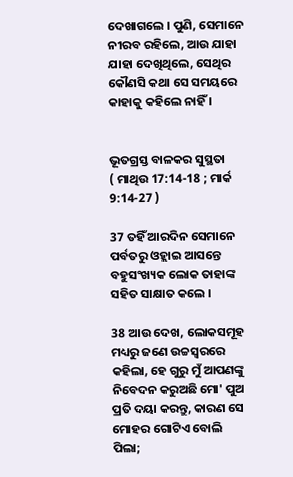ଦେଖାଗଲେ । ପୁଣି, ସେମାନେ ନୀରବ ରହିଲେ, ଆଉ ଯାହା ଯାହା ଦେଖିଥିଲେ, ସେଥିର କୌଣସି କଥା ସେ ସମୟରେ କାହାକୁ କହିଲେ ନାହିଁ ।


ଭୂତଗ୍ରସ୍ତ ବାଳକର ସୁସ୍ଥତା
( ମାଥିଉ 17:14-18 ; ମାର୍କ 9:14-27 )

37 ତହିଁ ଆରଦିନ ସେମାନେ ପର୍ବତରୁ ଓହ୍ଲାଇ ଆସନ୍ତେ ବହୁସଂଖ୍ୟକ ଲୋକ ତାହାଙ୍କ ସହିତ ସାକ୍ଷାତ କଲେ ।

38 ଆଉ ଦେଖ, ଲୋକସମୂହ ମଧ୍ୟରୁ ଜଣେ ଉଚ୍ଚସ୍ୱରରେ କହିଲା, ହେ ଗୁରୁ ମୁଁ ଆପଣଙ୍କୁ ନିବେଦନ କରୁଅଛି ମୋ' ପୁଅ ପ୍ରତି ଦୟା କରନ୍ତୁ, କାରଣ ସେ ମୋହର ଗୋଟିଏ ବୋଲି ପିଲା;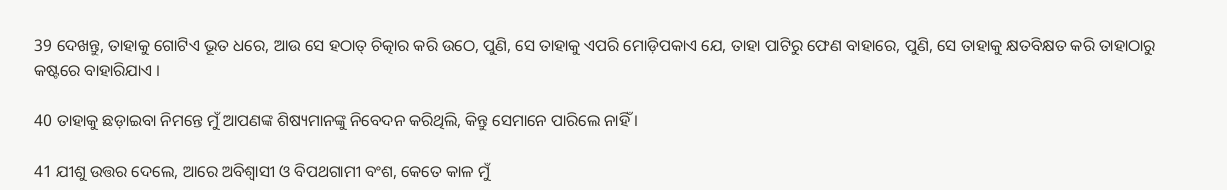39 ଦେଖନ୍ତୁ, ତାହାକୁ ଗୋଟିଏ ଭୂତ ଧରେ, ଆଉ ସେ ହଠାତ୍ ଚିତ୍କାର କରି ଉଠେ, ପୁଣି, ସେ ତାହାକୁ ଏପରି ମୋଡ଼ିପକାଏ ଯେ, ତାହା ପାଟିରୁ ଫେଣ ବାହାରେ, ପୁଣି, ସେ ତାହାକୁ କ୍ଷତବିକ୍ଷତ କରି ତାହାଠାରୁ କଷ୍ଟରେ ବାହାରିଯାଏ ।

40 ତାହାକୁ ଛଡ଼ାଇବା ନିମନ୍ତେ ମୁଁ ଆପଣଙ୍କ ଶିଷ୍ୟମାନଙ୍କୁ ନିବେଦନ କରିଥିଲି, କିନ୍ତୁ ସେମାନେ ପାରିଲେ ନାହିଁ ।

41 ଯୀଶୁ ଉତ୍ତର ଦେଲେ, ଆରେ ଅବିଶ୍ୱାସୀ ଓ ବିପଥଗାମୀ ବଂଶ, କେତେ କାଳ ମୁଁ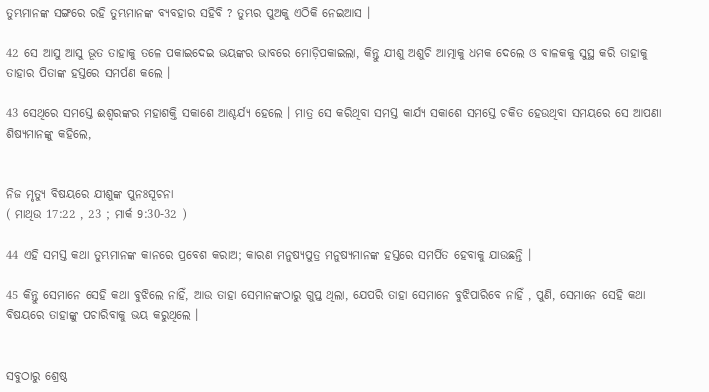ତୁମ୍ଭମାନଙ୍କ ସଙ୍ଗରେ ରହି ତୁମ୍ଭମାନଙ୍କ ବ୍ୟବହାର ସହିବି ? ତୁମ୍ଭର ପୁଅକୁ ଏଠିକି ନେଇଆସ ।

42 ସେ ଆସୁ ଆସୁ ଭୂତ ତାହାକୁ ତଳେ ପକାଇଦେଇ ଭୟଙ୍କର ଭାବରେ ମୋଡ଼ିପକାଇଲା, କିନ୍ତୁ ଯୀଶୁ ଅଶୁଚି ଆତ୍ମାକୁ ଧମକ ଦେଲେ ଓ ବାଳକକୁ ସୁସ୍ଥ କରି ତାହାକୁ ତାହାର ପିତାଙ୍କ ହସ୍ତରେ ସମର୍ପଣ କଲେ ।

43 ସେଥିରେ ସମସ୍ତେ ଈଶ୍ୱରଙ୍କର ମହାଶକ୍ତି ସକାଶେ ଆଶ୍ଚର୍ଯ୍ୟ ହେଲେ । ମାତ୍ର ସେ କରିଥିବା ସମସ୍ତ କାର୍ଯ୍ୟ ସକାଶେ ସମସ୍ତେ ଚକିତ ହେଉଥିବା ସମୟରେ ସେ ଆପଣା ଶିଷ୍ୟମାନଙ୍କୁ କହିଲେ,


ନିଜ ମୃତ୍ୟୁ ବିଷୟରେ ଯୀଶୁଙ୍କ ପୁନଃସୂଚନା
( ମାଥିଉ 17:22 , 23 ; ମାର୍କ 9:30-32 )

44 ଏହି ସମସ୍ତ କଥା ତୁମ୍ଭମାନଙ୍କ କାନରେ ପ୍ରବେଶ କରାଅ; କାରଣ ମନୁଷ୍ୟପୁତ୍ର ମନୁଷ୍ୟମାନଙ୍କ ହସ୍ତରେ ସମର୍ପିତ ହେବାକୁ ଯାଉଛନ୍ତି ।

45 କିନ୍ତୁ ସେମାନେ ସେହି କଥା ବୁଝିଲେ ନାହିଁ, ଆଉ ତାହା ସେମାନଙ୍କଠାରୁ ଗୁପ୍ତ ଥିଲା, ଯେପରି ତାହା ସେମାନେ ବୁଝିପାରିବେ ନାହିଁ , ପୁଣି, ସେମାନେ ସେହି କଥା ବିଷୟରେ ତାହାଙ୍କୁ ପଚାରିବାକୁ ଭୟ କରୁଥିଲେ ।


ସବୁଠାରୁ ଶ୍ରେଷ୍ଠ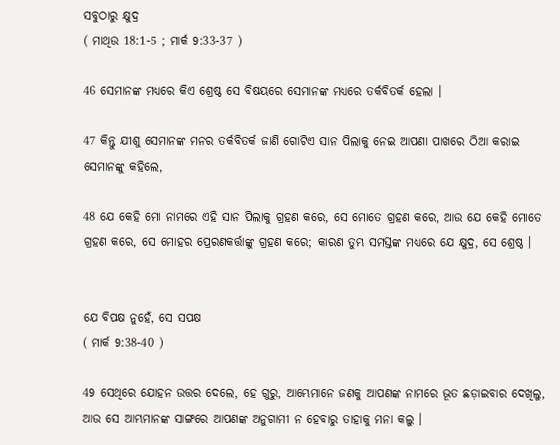ସବୁଠାରୁ କ୍ଷୁଦ୍ର
( ମାଥିଉ 18:1-5 ; ମାର୍କ 9:33-37 )

46 ସେମାନଙ୍କ ମଧ୍ୟରେ କିଏ ଶ୍ରେଷ୍ଠ ସେ ବିଷୟରେ ସେମାନଙ୍କ ମଧ୍ୟରେ ତର୍କବିତର୍କ ହେଲା ।

47 କିନ୍ତୁ ଯୀଶୁ ସେମାନଙ୍କ ମନର ତର୍କବିତର୍କ ଜାଣି ଗୋଟିଏ ସାନ ପିଲାକୁ ନେଇ ଆପଣା ପାଖରେ ଠିଆ କରାଇ ସେମାନଙ୍କୁ କହିଲେ,

48 ଯେ କେହି ମୋ ନାମରେ ଏହି ସାନ ପିଲାକୁ ଗ୍ରହଣ କରେ, ସେ ମୋତେ ଗ୍ରହଣ କରେ, ଆଉ ଯେ କେହି ମୋତେ ଗ୍ରହଣ କରେ, ସେ ମୋହର ପ୍ରେରଣକର୍ତ୍ତାଙ୍କୁ ଗ୍ରହଣ କରେ; କାରଣ ତୁମ୍ଭ ସମସ୍ତଙ୍କ ମଧ୍ୟରେ ଯେ କ୍ଷୁଦ୍ର, ସେ ଶ୍ରେଷ୍ଠ ।


ଯେ ବିପକ୍ଷ ନୁହେଁ, ସେ ସପକ୍ଷ
( ମାର୍କ 9:38-40 )

49 ସେଥିରେ ଯୋହନ ଉତ୍ତର ଦେଲେ, ହେ ଗୁରୁ, ଆମ୍ଭେମାନେ ଜଣକୁ ଆପଣଙ୍କ ନାମରେ ଭୂତ ଛଡ଼ାଇବାର ଦେଖିଲୁ, ଆଉ ସେ ଆମ୍ଭମାନଙ୍କ ସାଙ୍ଗରେ ଆପଣଙ୍କ ଅନୁଗାମୀ ନ ହେବାରୁ ତାହାକୁ ମନା କଲୁ ।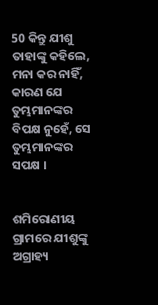50 କିନ୍ତୁ ଯୀଶୁ ତାହାଙ୍କୁ କହିଲେ, ମନା କର ନାହିଁ, କାରଣ ଯେ ତୁମ୍ଭମାନଙ୍କର ବିପକ୍ଷ ନୁହେଁ, ସେ ତୁମ୍ଭମାନଙ୍କର ସପକ୍ଷ ।


ଶମିରୋଣୀୟ ଗ୍ରାମରେ ଯୀଶୁଙ୍କୁ ଅଗ୍ରାହ୍ୟ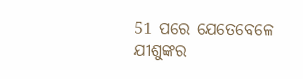51 ପରେ ଯେତେବେଳେ ଯୀଶୁଙ୍କର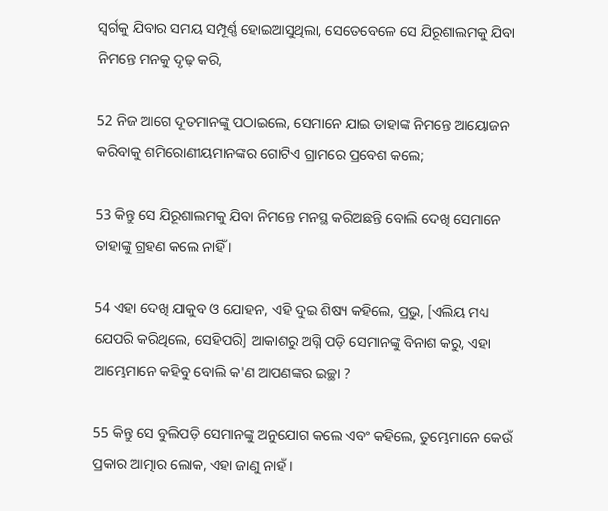ସ୍ୱର୍ଗକୁ ଯିବାର ସମୟ ସମ୍ପୂର୍ଣ୍ଣ ହୋଇଆସୁଥିଲା, ସେତେବେଳେ ସେ ଯିରୂଶାଲମକୁ ଯିବା ନିମନ୍ତେ ମନକୁ ଦୃଢ଼ କରି,

52 ନିଜ ଆଗେ ଦୂତମାନଙ୍କୁ ପଠାଇଲେ, ସେମାନେ ଯାଇ ତାହାଙ୍କ ନିମନ୍ତେ ଆୟୋଜନ କରିବାକୁ ଶମିରୋଣୀୟମାନଙ୍କର ଗୋଟିଏ ଗ୍ରାମରେ ପ୍ରବେଶ କଲେ;

53 କିନ୍ତୁ ସେ ଯିରୂଶାଲମକୁ ଯିବା ନିମନ୍ତେ ମନସ୍ଥ କରିଅଛନ୍ତି ବୋଲି ଦେଖି ସେମାନେ ତାହାଙ୍କୁ ଗ୍ରହଣ କଲେ ନାହିଁ ।

54 ଏହା ଦେଖି ଯାକୁବ ଓ ଯୋହନ, ଏହି ଦୁଇ ଶିଷ୍ୟ କହିଲେ, ପ୍ରଭୁ, [ଏଲିୟ ମଧ୍ୟ ଯେପରି କରିଥିଲେ, ସେହିପରି] ଆକାଶରୁ ଅଗ୍ନି ପଡ଼ି ସେମାନଙ୍କୁ ବିନାଶ କରୁ, ଏହା ଆମ୍ଭେମାନେ କହିବୁ ବୋଲି କ'ଣ ଆପଣଙ୍କର ଇଚ୍ଛା ?

55 କିନ୍ତୁ ସେ ବୁଲିପଡ଼ି ସେମାନଙ୍କୁ ଅନୁଯୋଗ କଲେ ଏବଂ କହିଲେ, ତୁମ୍ଭେମାନେ କେଉଁ ପ୍ରକାର ଆତ୍ମାର ଲୋକ, ଏହା ଜାଣୁ ନାହଁ ।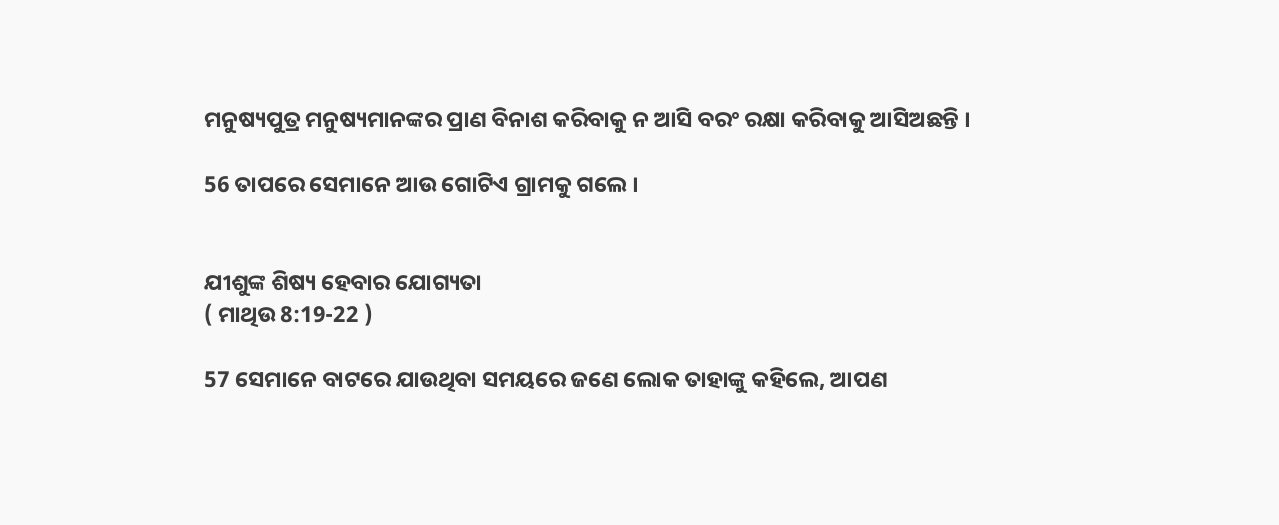ମନୁଷ୍ୟପୁତ୍ର ମନୁଷ୍ୟମାନଙ୍କର ପ୍ରାଣ ବିନାଶ କରିବାକୁ ନ ଆସି ବରଂ ରକ୍ଷା କରିବାକୁ ଆସିଅଛନ୍ତି ।

56 ତାପରେ ସେମାନେ ଆଉ ଗୋଟିଏ ଗ୍ରାମକୁ ଗଲେ ।


ଯୀଶୁଙ୍କ ଶିଷ୍ୟ ହେବାର ଯୋଗ୍ୟତା
( ମାଥିଉ 8:19-22 )

57 ସେମାନେ ବାଟରେ ଯାଉଥିବା ସମୟରେ ଜଣେ ଲୋକ ତାହାଙ୍କୁ କହିଲେ, ଆପଣ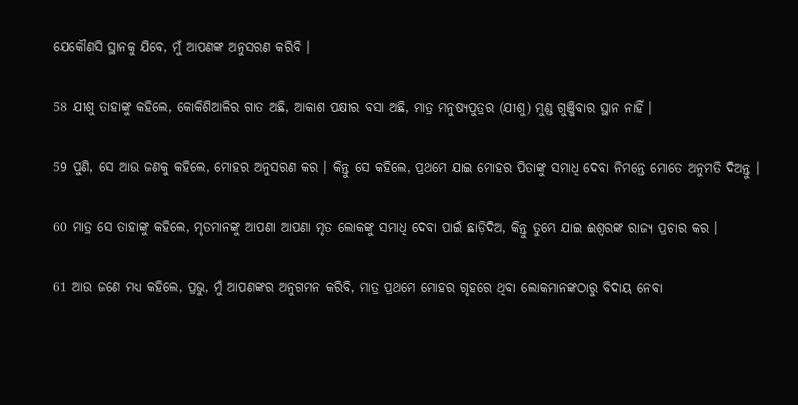ଯେକୌଣସି ସ୍ଥାନକୁ ଯିବେ, ମୁଁ ଆପଣଙ୍କ ଅନୁସରଣ କରିବି ।

58 ଯୀଶୁ ତାହାଙ୍କୁ କହିଲେ, କୋକିଶିଆଳିର ଗାତ ଅଛି, ଆକାଶ ପକ୍ଷୀର ବସା ଅଛି, ମାତ୍ର ମନୁଷ୍ୟପୁତ୍ରର (ଯୀଶୁ) ମୁଣ୍ଡ ଗୁଞ୍ଜିବାର ସ୍ଥାନ ନାହିଁ ।

59 ପୁଣି, ସେ ଆଉ ଜଣକୁ କହିଲେ, ମୋହର ଅନୁସରଣ କର । କିନ୍ତୁ ସେ କହିଲେ, ପ୍ରଥମେ ଯାଇ ମୋହର ପିତାଙ୍କୁ ସମାଧି ଦେବା ନିମନ୍ତେ ମୋତେ ଅନୁମତି ଦିଅନ୍ତୁ ।

60 ମାତ୍ର ସେ ତାହାଙ୍କୁ କହିଲେ, ମୃତମାନଙ୍କୁ ଆପଣା ଆପଣା ମୃତ ଲୋକଙ୍କୁ ସମାଧି ଦେବା ପାଇଁ ଛାଡ଼ିଦିଅ, କିନ୍ତୁ ତୁମ୍ଭେ ଯାଇ ଈଶ୍ୱରଙ୍କ ରାଜ୍ୟ ପ୍ରଚାର କର ।

61 ଆଉ ଜଣେ ମଧ୍ୟ କହିଲେ, ପ୍ରଭୁ, ମୁଁ ଆପଣଙ୍କର ଅନୁଗମନ କରିବି, ମାତ୍ର ପ୍ରଥମେ ମୋହର ଗୃହରେ ଥିବା ଲୋକମାନଙ୍କଠାରୁ ବିଦାୟ ନେବା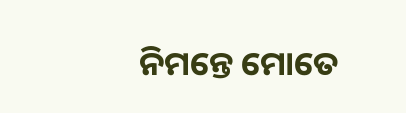ନିମନ୍ତେ ମୋତେ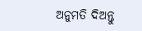ଅନୁମତି ଦିଅନ୍ତୁ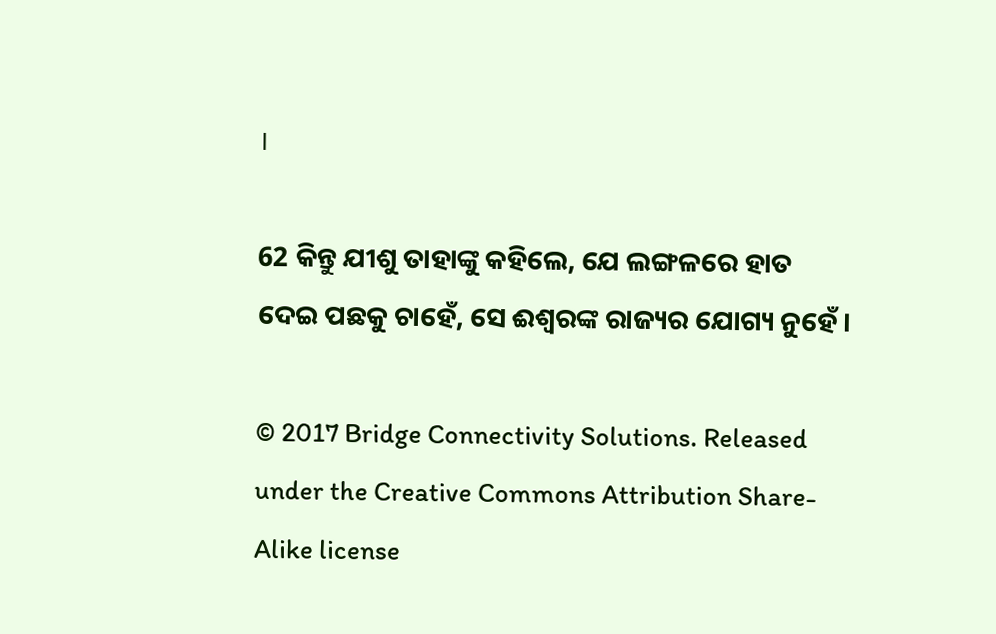।

62 କିନ୍ତୁ ଯୀଶୁ ତାହାଙ୍କୁ କହିଲେ, ଯେ ଲଙ୍ଗଳରେ ହାତ ଦେଇ ପଛକୁ ଚାହେଁ, ସେ ଈଶ୍ୱରଙ୍କ ରାଜ୍ୟର ଯୋଗ୍ୟ ନୁହେଁ ।

© 2017 Bridge Connectivity Solutions. Released under the Creative Commons Attribution Share-Alike license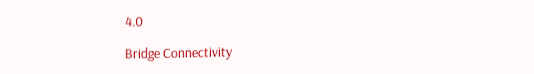4.0

Bridge Connectivity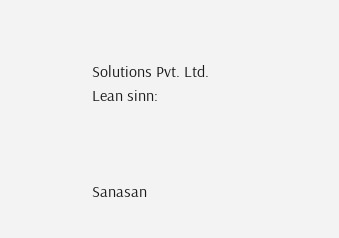Solutions Pvt. Ltd.
Lean sinn:



Sanasan